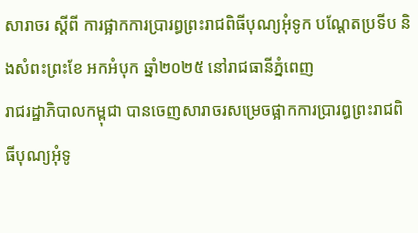សារាចរ ស្តីពី ការផ្អាកការប្រារព្ធព្រះរាជពិធីបុណ្យអុំទូក បណ្តែតប្រទីប និងសំពះព្រះខែ អកអំបុក ឆ្នាំ២០២៥ នៅរាជធានីភ្នំពេញ
រាជរដ្ឋាភិបាលកម្ពុជា បានចេញសារាចរសម្រេចផ្អាកការប្រារព្ធព្រះរាជពិធីបុណ្យអុំទូ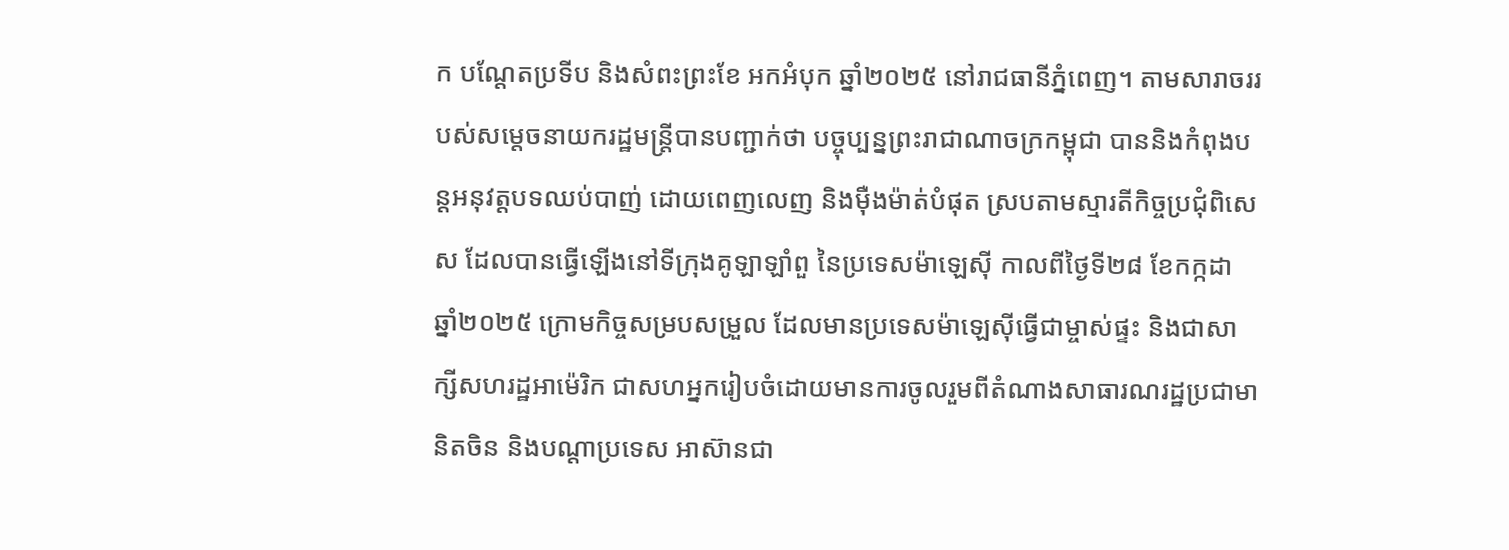ក បណ្តែតប្រទីប និងសំពះព្រះខែ អកអំបុក ឆ្នាំ២០២៥ នៅរាជធានីភ្នំពេញ។ តាមសារាចររបស់សម្តេចនាយករដ្ឋមន្ត្រីបានបញ្ជាក់ថា បច្ចុប្បន្នព្រះរាជាណាចក្រកម្ពុជា បាននិងកំពុងបន្តអនុវត្តបទឈប់បាញ់ ដោយពេញលេញ និងម៉ឺងម៉ាត់បំផុត ស្របតាមស្មារតីកិច្ចប្រជុំពិសេស ដែលបានធ្វើឡើងនៅទីក្រុងគូឡាឡាំពួ នៃប្រទេសម៉ាឡេស៊ី កាលពីថ្ងៃទី២៨ ខែកក្កដា ឆ្នាំ២០២៥ ក្រោមកិច្ចសម្របសម្រួល ដែលមានប្រទេសម៉ាឡេស៊ីធ្វើជាម្ចាស់ផ្ទះ និងជាសាក្សីសហរដ្ឋអាម៉េរិក ជាសហអ្នករៀបចំដោយមានការចូលរួមពីតំណាងសាធារណរដ្ឋប្រជាមានិតចិន និងបណ្តាប្រទេស អាស៊ានជា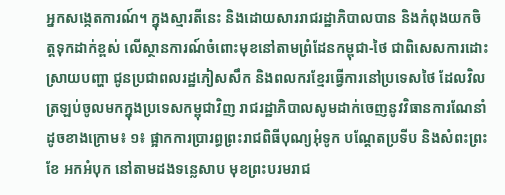អ្នកសង្កេតការណ៍។ ក្នុងស្មារតីនេះ និងដោយសាររាជរដ្ឋាភិបាលបាន និងកំពុងយកចិត្តទុកដាក់ខ្ពស់ លើស្ថានការណ៍ចំពោះមុខនៅតាមព្រំដែនកម្ពុជា-ថៃ ជាពិសេសការដោះស្រាយបញ្ហា ជូនប្រជាពលរដ្ឋភៀសសឹក និងពលករខ្មែរធ្វើការនៅប្រទេសថៃ ដែលវិលត្រឡប់ចូលមកក្នុងប្រទេសកម្ពុជាវិញ រាជរដ្ឋាភិបាលសូមដាក់ចេញនូវវិធានការណែនាំ ដូចខាងក្រោម៖ ១៖ ផ្អាកការប្រារព្ធព្រះរាជពិធីបុណ្យអុំទូក បណ្តែតប្រទីប និងសំពះព្រះខែ អកអំបុក នៅតាមដងទន្លេសាប មុខព្រះបរមរាជ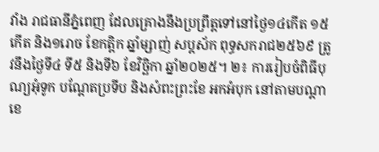វាំង រាជធានីភ្នំពេញ ដែលគ្រោងនឹងប្រព្រឹត្តទៅនៅថ្ងៃ១៤កើត ១៥កើត និង១រោច ខែកត្តិក ឆ្នាំម្សាញ់ សប្តស័ក ពុទ្ធសករាជ២៥៦៩ ត្រូវនឹងថ្ងៃទី៤ ទី៥ និងទី៦ ខែវិច្ឆិកា ឆ្នាំ២០២៥។ ២៖ ការរៀបចំពិធីបុណ្យអុំទូក បណ្តែតប្រទីប និងសំពះព្រះខែ អកអំបុក នៅតាមបណ្តាខេ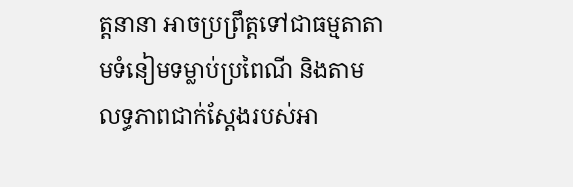ត្តនានា អាចប្រព្រឹត្តទៅជាធម្មតាតាមទំនៀមទម្លាប់ប្រពៃណី និងតាមលទ្ធភាពជាក់ស្តែងរបស់អា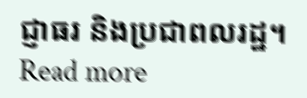ជ្ញាធរ និងប្រជាពលរដ្ឋ។ Read more